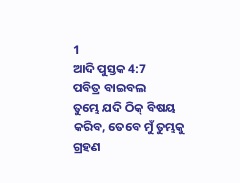1
ଆଦି ପୁସ୍ତକ 4:7
ପବିତ୍ର ବାଇବଲ
ତୁମ୍ଭେ ଯଦି ଠିକ୍ ବିଷୟ କରିବ, ତେବେ ମୁଁ ତୁମ୍ଭକୁ ଗ୍ରହଣ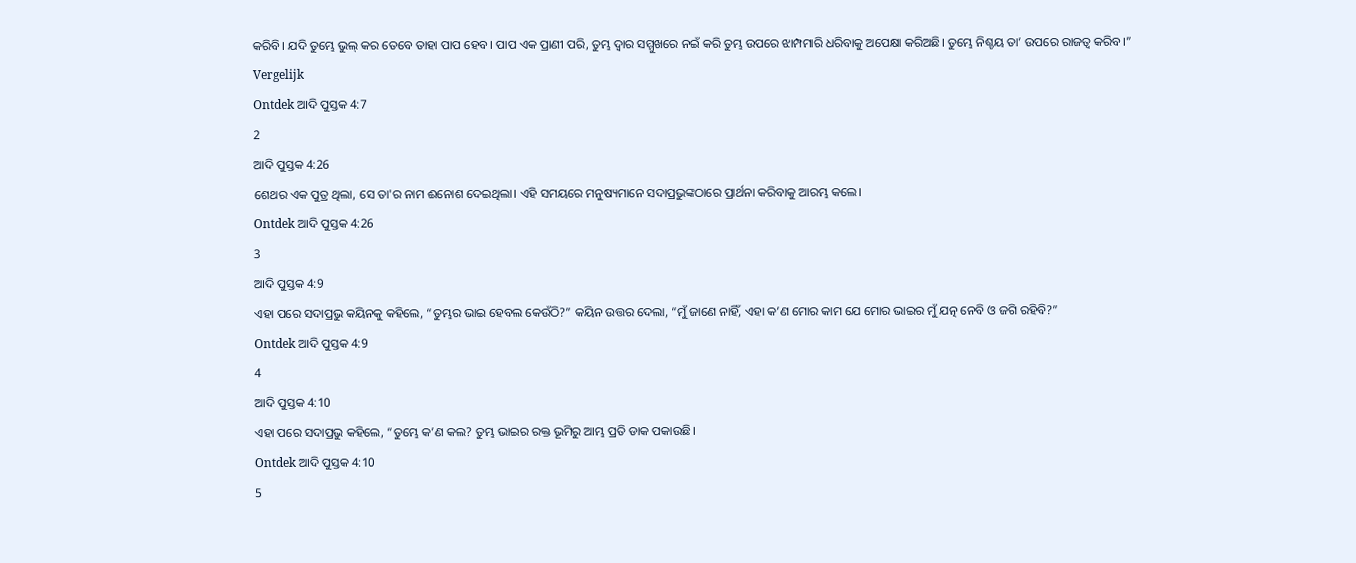କରିବି। ଯଦି ତୁମ୍ଭେ ଭୁଲ୍ କର ତେବେ ତାହା ପାପ ହେବ। ପାପ ଏକ ପ୍ରାଣୀ ପରି, ତୁମ୍ଭ ଦ୍ୱାର ସମ୍ମୁଖରେ ନଇଁ କରି ତୁମ୍ଭ ଉପରେ ଝାମ୍ପମାରି ଧରିବାକୁ ଅପେକ୍ଷା କରିଅଛି। ତୁମ୍ଭେ ନିଶ୍ଚୟ ତା’ ଉପରେ ରାଜତ୍ୱ କରିବ।”
Vergelijk
Ontdek ଆଦି ପୁସ୍ତକ 4:7
2
ଆଦି ପୁସ୍ତକ 4:26
ଶେଥର ଏକ ପୁତ୍ର ଥିଲା, ସେ ତା'ର ନାମ ଈନୋଶ ଦେଇଥିଲା। ଏହି ସମୟରେ ମନୁଷ୍ୟମାନେ ସଦାପ୍ରଭୁଙ୍କଠାରେ ପ୍ରାର୍ଥନା କରିବାକୁ ଆରମ୍ଭ କଲେ।
Ontdek ଆଦି ପୁସ୍ତକ 4:26
3
ଆଦି ପୁସ୍ତକ 4:9
ଏହା ପରେ ସଦାପ୍ରଭୁ କୟିନକୁ କହିଲେ, “ତୁମ୍ଭର ଭାଇ ହେବଲ କେଉଁଠି?” କୟିନ ଉତ୍ତର ଦେଲା, “ମୁଁ ଜାଣେ ନାହିଁ, ଏହା କ’ଣ ମୋର କାମ ଯେ ମୋର ଭାଇର ମୁଁ ଯତ୍ନ ନେବି ଓ ଜଗି ରହିବି?”
Ontdek ଆଦି ପୁସ୍ତକ 4:9
4
ଆଦି ପୁସ୍ତକ 4:10
ଏହା ପରେ ସଦାପ୍ରଭୁ କହିଲେ, “ତୁମ୍ଭେ କ’ଣ କଲ? ତୁମ୍ଭ ଭାଇର ରକ୍ତ ଭୂମିରୁ ଆମ୍ଭ ପ୍ରତି ଡାକ ପକାଉଛି।
Ontdek ଆଦି ପୁସ୍ତକ 4:10
5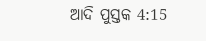ଆଦି ପୁସ୍ତକ 4:15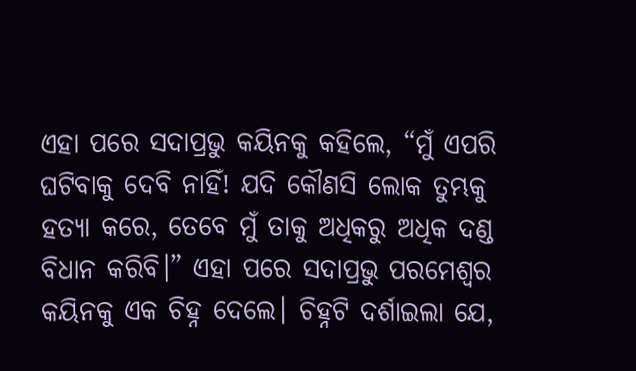ଏହା ପରେ ସଦାପ୍ରଭୁ କୟିନକୁ କହିଲେ, “ମୁଁ ଏପରି ଘଟିବାକୁ ଦେବି ନାହିଁ! ଯଦି କୌଣସି ଲୋକ ତୁମ୍ଭକୁ ହତ୍ୟା କରେ, ତେବେ ମୁଁ ତାକୁ ଅଧିକରୁ ଅଧିକ ଦଣ୍ଡ ବିଧାନ କରିବି।” ଏହା ପରେ ସଦାପ୍ରଭୁ ପରମେଶ୍ୱର କୟିନକୁ ଏକ ଚିହ୍ନ ଦେଲେ। ଚିହ୍ନଟି ଦର୍ଶାଇଲା ଯେ,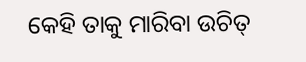କେହି ତାକୁ ମାରିବା ଉଚିତ୍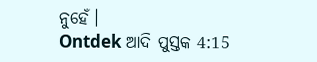ନୁହେଁ।
Ontdek ଆଦି ପୁସ୍ତକ 4:15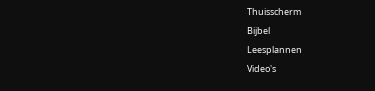Thuisscherm
Bijbel
Leesplannen
Video's